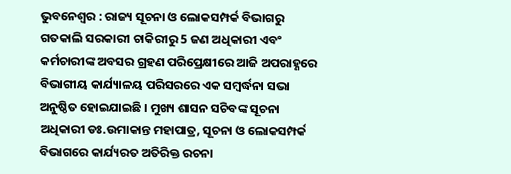ଭୁବନେଶ୍ୱର : ରାଜ୍ୟ ସୂଚନା ଓ ଲୋକସମ୍ପର୍କ ବିଭାଗରୁ ଗତକାଲି ସରକାରୀ ଚାକିରୀରୁ 5 ଜଣ ଅଧିକାରୀ ଏବଂ କର୍ମଚାରୀଙ୍କ ଅବସର ଗ୍ରହଣ ପରିପ୍ରେକ୍ଷୀରେ ଆଜି ଅପରାହ୍ଣରେ ବିଭାଗୀୟ କାର୍ଯ୍ୟାଳୟ ପରିସରରେ ଏକ ସମ୍ବର୍ଦ୍ଧନା ସଭା ଅନୁଷ୍ଠିତ ହୋଇଯାଇଛି । ମୁଖ୍ୟ ଶାସନ ସଚିବଙ୍କ ସୂଚନା ଅଧିକାରୀ ଡଃ.ଉମାକାନ୍ତ ମହାପାତ୍ର, ସୂଚନା ଓ ଲୋକସମ୍ପର୍କ ବିଭାଗରେ କାର୍ଯ୍ୟରତ ଅତିରିକ୍ତ ରଚନା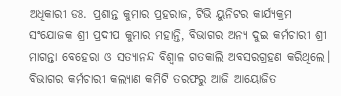ଅଧିକାରୀ ଡଃ. ପ୍ରଶାନ୍ତ କୁମାର ପ୍ରହରାଜ, ଟିଭି ୟୁନିଟର କାର୍ଯ୍ୟକ୍ରମ ସଂଯୋଜକ ଶ୍ରୀ ପ୍ରଦୀପ କୁମାର ମହାନ୍ତି, ବିଭାଗର ଅନ୍ୟ ଦୁଇ କର୍ମଚାରୀ ଶ୍ରୀ ମାଗନ୍ତା ବେହେରା ଓ ସତ୍ୟାନନ୍ଦ ବିଶ୍ୱାଳ ଗତକାଲି ଅବସରଗ୍ରହଣ କରିଥିଲେ।
ବିଭାଗର କର୍ମଚାରୀ କଲ୍ୟାଣ କମିଟି ତରଫରୁ ଆଜି ଆୟୋଜିତ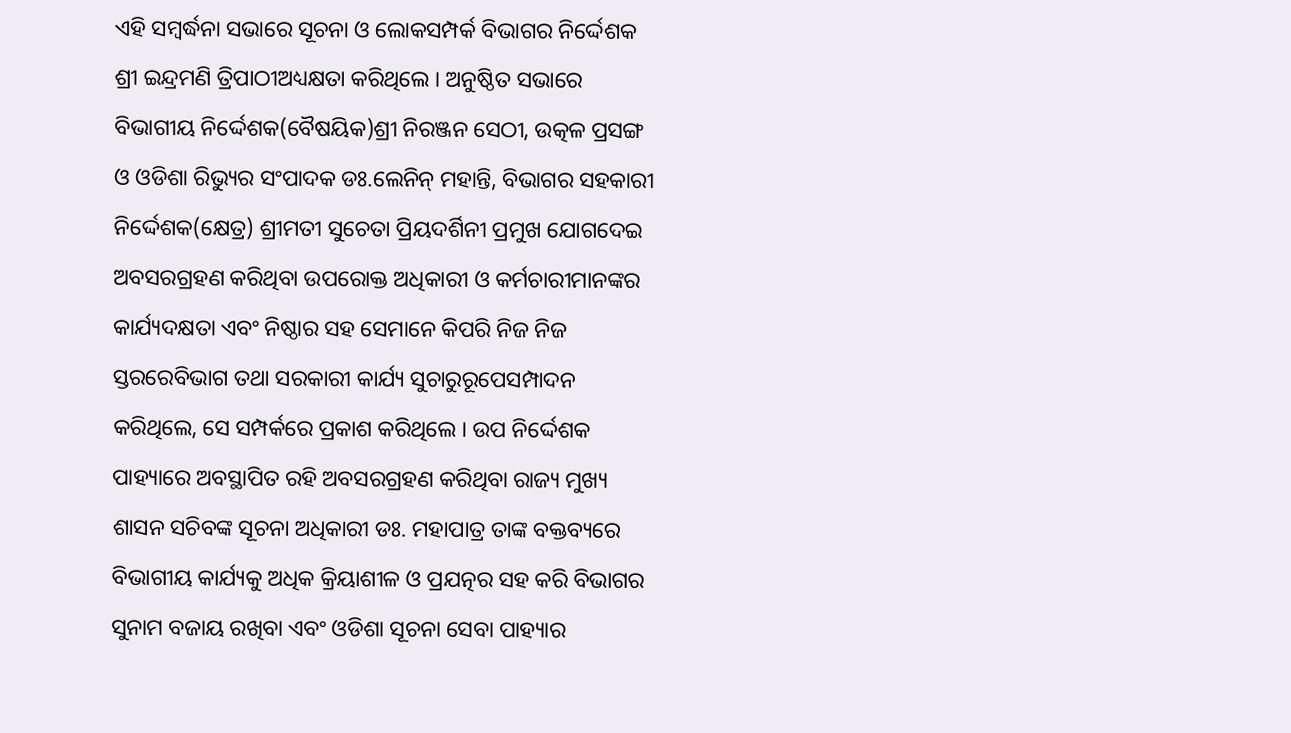ଏହି ସମ୍ବର୍ଦ୍ଧନା ସଭାରେ ସୂଚନା ଓ ଲୋକସମ୍ପର୍କ ବିଭାଗର ନିର୍ଦ୍ଦେଶକ ଶ୍ରୀ ଇନ୍ଦ୍ରମଣି ତ୍ରିପାଠୀଅଧ୍ୟକ୍ଷତା କରିଥିଲେ । ଅନୁଷ୍ଠିତ ସଭାରେ ବିଭାଗୀୟ ନିର୍ଦ୍ଦେଶକ(ବୈଷୟିକ)ଶ୍ରୀ ନିରଞ୍ଜନ ସେଠୀ, ଉତ୍କଳ ପ୍ରସଙ୍ଗ ଓ ଓଡିଶା ରିଭ୍ୟୁର ସଂପାଦକ ଡଃ.ଲେନିନ୍ ମହାନ୍ତି, ବିଭାଗର ସହକାରୀ ନିର୍ଦ୍ଦେଶକ(କ୍ଷେତ୍ର) ଶ୍ରୀମତୀ ସୁଚେତା ପ୍ରିୟଦର୍ଶିନୀ ପ୍ରମୁଖ ଯୋଗଦେଇ ଅବସରଗ୍ରହଣ କରିଥିବା ଉପରୋକ୍ତ ଅଧିକାରୀ ଓ କର୍ମଚାରୀମାନଙ୍କର କାର୍ଯ୍ୟଦକ୍ଷତା ଏବଂ ନିଷ୍ଠାର ସହ ସେମାନେ କିପରି ନିଜ ନିଜ ସ୍ତରରେବିଭାଗ ତଥା ସରକାରୀ କାର୍ଯ୍ୟ ସୁଚାରୁରୂପେସମ୍ପାଦନ କରିଥିଲେ, ସେ ସମ୍ପର୍କରେ ପ୍ରକାଶ କରିଥିଲେ । ଉପ ନିର୍ଦ୍ଦେଶକ ପାହ୍ୟାରେ ଅବସ୍ଥାପିତ ରହି ଅବସରଗ୍ରହଣ କରିଥିବା ରାଜ୍ୟ ମୁଖ୍ୟ ଶାସନ ସଚିବଙ୍କ ସୂଚନା ଅଧିକାରୀ ଡଃ. ମହାପାତ୍ର ତାଙ୍କ ବକ୍ତବ୍ୟରେ ବିଭାଗୀୟ କାର୍ଯ୍ୟକୁ ଅଧିକ କ୍ରିୟାଶୀଳ ଓ ପ୍ରଯତ୍ନର ସହ କରି ବିଭାଗର ସୁନାମ ବଜାୟ ରଖିବା ଏବଂ ଓଡିଶା ସୂଚନା ସେବା ପାହ୍ୟାର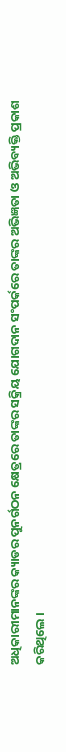ଅଧିକାରୀମାନଙ୍କର କ୍ୟାଡର ପୁନର୍ଗଠନ କ୍ଷେତ୍ରରେ ତାଙ୍କର ସକ୍ରିୟ ଯୋଗଦାନ ସଂପର୍କରେ ତାଙ୍କର ଅଭିଜ୍ଞତା ଓ ଅଭିବ୍ୟକ୍ତି ପ୍ରକାଶ କରିଥିଲେ ।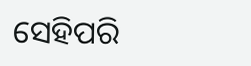ସେହିପରି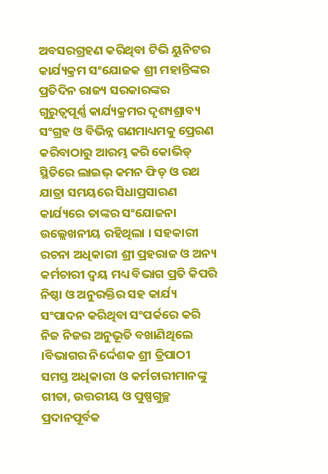ଅବସରଗ୍ରହଣ କରିଥିବା ଟିଭି ୟୁନିଟର କାର୍ଯ୍ୟକ୍ରମ ସଂଯୋଜକ ଶ୍ରୀ ମହାନ୍ତିଙ୍କର ପ୍ରତିଦିନ ରାଜ୍ୟ ସରକାରଙ୍କର ଗୁରୁତ୍ୱପୂର୍ଣ୍ଣ କାର୍ଯ୍ୟକ୍ରମର ଦୃଶ୍ୟଶ୍ରାବ୍ୟ ସଂଗ୍ରହ ଓ ବିଭିନ୍ନ ଗଣମାଧ୍ୟମକୁ ପ୍ରେରଣ କରିବାଠାରୁ ଆରମ୍ଭ କରି କୋଭିଡ୍ ସ୍ଥିତିରେ ଲାଇଭ୍ କମନ ଫିଡ୍ ଓ ରଥ ଯାତ୍ରା ସମୟରେ ସିଧାପ୍ରସାରଣ କାର୍ଯ୍ୟରେ ତାଙ୍କର ସଂଯୋଜନା ଉଲ୍ଲେଖନୀୟ ରହିଥିଲା । ସହକାରୀ ରଚନା ଅଧିକାରୀ ଶ୍ରୀ ପ୍ରହରାଜ ଓ ଅନ୍ୟ କର୍ମଚାରୀ ଦ୍ୱୟ ମଧ୍ୟ ବିଭାଗ ପ୍ରତି କିପରି ନିଷ୍ଠା ଓ ଅନୁରକ୍ତିର ସହ କାର୍ଯ୍ୟ ସଂପାଦନ କରିଥିବା ସଂପର୍କରେ କରି ନିଜ ନିଜର ଅନୁଭୂତି ବଖାଣିଥିଲେ ।ବିଭାଗର ନିର୍ଦ୍ଦେଶକ ଶ୍ରୀ ତ୍ରିପାଠୀ ସମସ୍ତ ଅଧିକାରୀ ଓ କର୍ମଚାରୀମାନଙ୍କୁ ଗୀତା, ଉତ୍ତରୀୟ ଓ ପୁଷ୍ପଗୁଚ୍ଛ ପ୍ରଦାନପୂର୍ବକ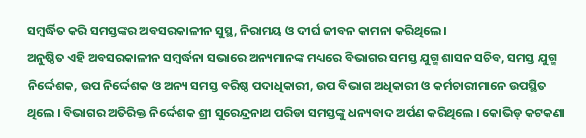ସମ୍ବର୍ଦ୍ଧିତ କରି ସମସ୍ତଙ୍କର ଅବସରକାଳୀନ ସୁସ୍ଥ, ନିରାମୟ ଓ ଦୀର୍ଘ ଜୀବନ କାମନା କରିଥିଲେ ।
ଅନୁଷ୍ଠିତ ଏହି ଅବସରକାଳୀନ ସମ୍ବର୍ଦ୍ଧନା ସଭାରେ ଅନ୍ୟମାନଙ୍କ ମଧ୍ୟରେ ବିଭାଗର ସମସ୍ତ ଯୁଗ୍ମ ଶାସନ ସଚିବ, ସମସ୍ତ ଯୁଗ୍ମ ନିର୍ଦ୍ଦେଶକ, ଉପ ନିର୍ଦ୍ଦେଶକ ଓ ଅନ୍ୟ ସମସ୍ତ ବରିଷ୍ଠ ପଦାଧିକାରୀ, ଉପ ବିଭାଗ ଅଧିକାରୀ ଓ କର୍ମଚାରୀମାନେ ଉପସ୍ଥିତ ଥିଲେ । ବିଭାଗର ଅତିରିକ୍ତ ନିର୍ଦ୍ଦେଶକ ଶ୍ରୀ ସୁରେନ୍ଦ୍ରନାଥ ପରିଡା ସମସ୍ତଙ୍କୁ ଧନ୍ୟବାଦ ଅର୍ପଣ କରିଥିଲେ । କୋଭିଡ୍ କଟକଣା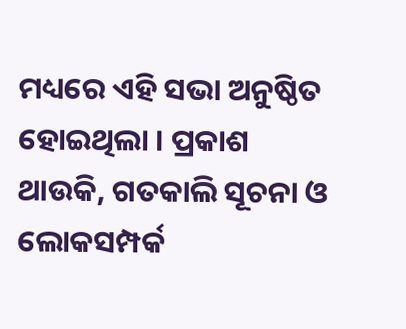ମଧ୍ୟରେ ଏହି ସଭା ଅନୁଷ୍ଠିତ ହୋଇଥିଲା । ପ୍ରକାଶ ଥାଉକି, ଗତକାଲି ସୂଚନା ଓ ଲୋକସମ୍ପର୍କ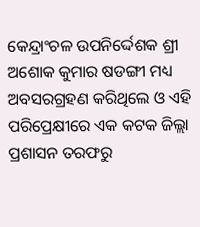କେନ୍ଦ୍ରାଂଚଳ ଉପନିର୍ଦ୍ଦେଶକ ଶ୍ରୀ ଅଶୋକ କୁମାର ଷଡଙ୍ଗୀ ମଧ୍ୟ ଅବସରଗ୍ରହଣ କରିଥିଲେ ଓ ଏହି ପରିପ୍ରେକ୍ଷୀରେ ଏକ କଟକ ଜିଲ୍ଲା ପ୍ରଶାସନ ତରଫରୁ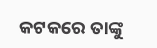କଟକରେ ତାଙ୍କୁ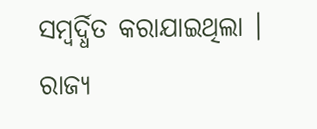ସମ୍ବର୍ଦ୍ଧିତ କରାଯାଇଥିଲା ।
ରାଜ୍ୟ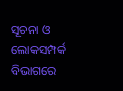ସୂଚନା ଓ ଲୋକସମ୍ପର୍କ ବିଭାଗରେ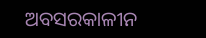ଅବସରକାଳୀନ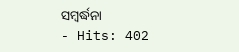ସମ୍ବର୍ଦ୍ଧନା
- Hits: 402